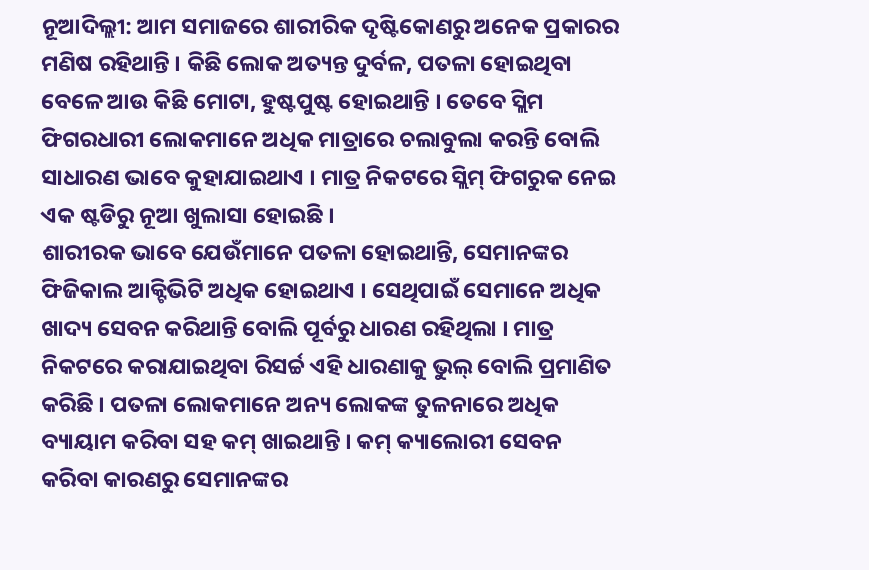ନୂଆଦିଲ୍ଲୀ: ଆମ ସମାଜରେ ଶାରୀରିକ ଦୃଷ୍ଟିକୋଣରୁ ଅନେକ ପ୍ରକାରର ମଣିଷ ରହିଥାନ୍ତି । କିଛି ଲୋକ ଅତ୍ୟନ୍ତ ଦୁର୍ବଳ, ପତଳା ହୋଇଥିବା ବେଳେ ଆଉ କିଛି ମୋଟା, ହୁଷ୍ଟପୁଷ୍ଟ ହୋଇଥାନ୍ତି । ତେବେ ସ୍ଲିମ ଫିଗରଧାରୀ ଲୋକମାନେ ଅଧିକ ମାତ୍ରାରେ ଚଲାବୁଲା କରନ୍ତି ବୋଲି ସାଧାରଣ ଭାବେ କୁହାଯାଇଥାଏ । ମାତ୍ର ନିକଟରେ ସ୍ଲିମ୍ ଫିଗରୁକ ନେଇ ଏକ ଷ୍ଟଡିରୁ ନୂଆ ଖୁଲାସା ହୋଇଛି ।
ଶାରୀରକ ଭାବେ ଯେଉଁମାନେ ପତଳା ହୋଇଥାନ୍ତି, ସେମାନଙ୍କର ଫିଜିକାଲ ଆକ୍ଟିଭିଟି ଅଧିକ ହୋଇଥାଏ । ସେଥିପାଇଁ ସେମାନେ ଅଧିକ ଖାଦ୍ୟ ସେବନ କରିଥାନ୍ତି ବୋଲି ପୂର୍ବରୁ ଧାରଣ ରହିଥିଲା । ମାତ୍ର ନିକଟରେ କରାଯାଇଥିବା ରିସର୍ଚ୍ଚ ଏହି ଧାରଣାକୁ ଭୁଲ୍ ବୋଲି ପ୍ରମାଣିତ କରିଛି । ପତଳା ଲୋକମାନେ ଅନ୍ୟ ଲୋକଙ୍କ ତୁଳନାରେ ଅଧିକ ବ୍ୟାୟାମ କରିବା ସହ କମ୍ ଖାଇଥାନ୍ତି । କମ୍ କ୍ୟାଲୋରୀ ସେବନ କରିବା କାରଣରୁ ସେମାନଙ୍କର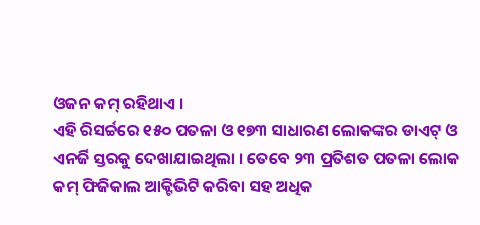ଓଜନ କମ୍ ରହିଥାଏ ।
ଏହି ରିସର୍ଚ୍ଚରେ ୧୫୦ ପତଳା ଓ ୧୭୩ ସାଧାରଣ ଲୋକଙ୍କର ଡାଏଟ୍ ଓ ଏନର୍ଜି ସ୍ତରକୁ ଦେଖାଯାଇଥିଲା । ତେବେ ୨୩ ପ୍ରତିଶତ ପତଳା ଲୋକ କମ୍ ଫିଜିକାଲ ଆକ୍ଟିଭିଟି କରିବା ସହ ଅଧିକ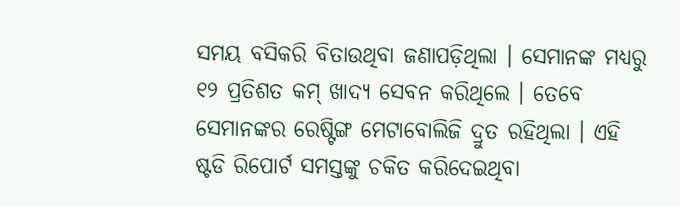ସମୟ ବସିକରି ବିତାଉଥିବା ଜଣାପଡ଼ିଥିଲା । ସେମାନଙ୍କ ମଧ୍ୟରୁ ୧୨ ପ୍ରତିଶତ କମ୍ ଖାଦ୍ୟ ସେବନ କରିଥିଲେ । ତେବେ ସେମାନଙ୍କର ରେଷ୍ଟିଙ୍ଗ ମେଟାବୋଲିଜି ଦ୍ରୁତ ରହିଥିଲା । ଏହି ଷ୍ଟଡି ରିପୋର୍ଟ ସମସ୍ତଙ୍କୁ ଚକିତ କରିଦେଇଥିବା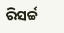ରିସର୍ଚ୍ଚ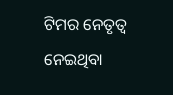ଟିମର ନେତୃତ୍ୱ ନେଇଥିବା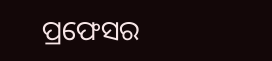ପ୍ରଫେସର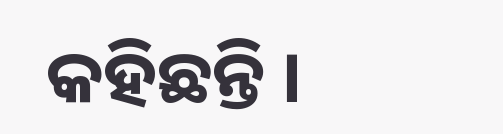କହିଛନ୍ତି ।